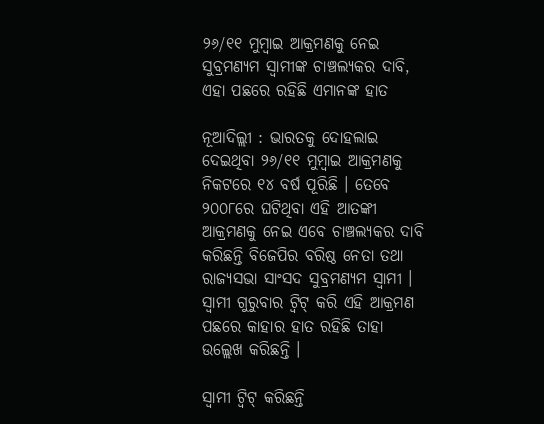୨୬/୧୧ ମୁମ୍ବାଇ ଆକ୍ରମଣକୁ ନେଇ ସୁବ୍ରମଣ୍ୟମ ସ୍ୱାମୀଙ୍କ ଚାଞ୍ଚଲ୍ୟକର ଦାବି, ଏହା ପଛରେ ରହିଛି ଏମାନଙ୍କ ହାତ

ନୂଆଦିଲ୍ଲୀ : ଭାରତକୁ ଦୋହଲାଇ ଦେଇଥିବା ୨୬/୧୧ ମୁମ୍ବାଇ ଆକ୍ରମଣକୁ ନିକଟରେ ୧୪ ବର୍ଷ ପୂରିଛି । ତେବେ ୨୦୦୮ରେ ଘଟିଥିବା ଏହି ଆତଙ୍କୀ ଆକ୍ରମଣକୁ ନେଇ ଏବେ ଚାଞ୍ଚଲ୍ୟକର ଦାବି କରିଛନ୍ତି ବିଜେପିର ବରିଷ୍ଠ ନେତା ତଥା ରାଜ୍ୟସଭା ସାଂସଦ ସୁବ୍ରମଣ୍ୟମ ସ୍ୱାମୀ । ସ୍ୱାମୀ ଗୁରୁବାର ଟ୍ୱିଟ୍ କରି ଏହି ଆକ୍ରମଣ ପଛରେ କାହାର ହାତ ରହିଛି ତାହା ଉଲ୍ଲେଖ କରିଛନ୍ତି ।

ସ୍ୱାମୀ ଟ୍ୱିଟ୍ କରିଛନ୍ତି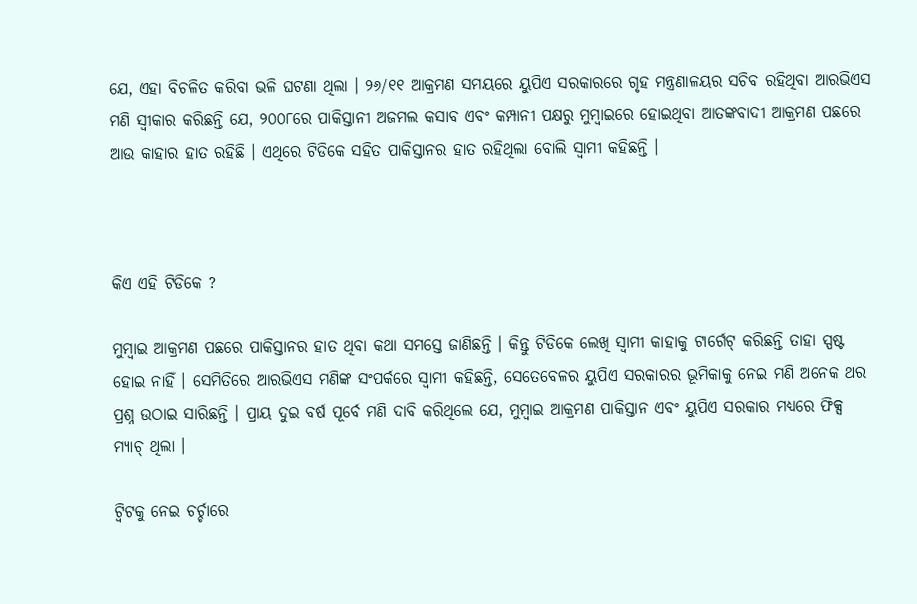ଯେ, ଏହା ବିଚଳିତ କରିବା ଭଳି ଘଟଣା ଥିଲା । ୨୬/୧୧ ଆକ୍ରମଣ ସମୟରେ ୟୁପିଏ ସରକାରରେ ଗୃହ ମନ୍ତ୍ରଣାଳୟର ସଚିବ ରହିଥିବା ଆରଭିଏସ ମଣି ସ୍ୱୀକାର କରିଛନ୍ତି ଯେ, ୨୦୦୮ରେ ପାକିସ୍ତାନୀ ଅଜମଲ କସାବ ଏବଂ କମ୍ପାନୀ ପକ୍ଷରୁ ମୁମ୍ବାଇରେ ହୋଇଥିବା ଆତଙ୍କବାଦୀ ଆକ୍ରମଣ ପଛରେ ଆଉ କାହାର ହାତ ରହିଛି । ଏଥିରେ ଟିଡିକେ ସହିତ ପାକିସ୍ତାନର ହାତ ରହିଥିଲା ବୋଲି ସ୍ୱାମୀ କହିଛନ୍ତି ।



କିଏ ଏହି ଟିଡିକେ ?

ମୁମ୍ବାଇ ଆକ୍ରମଣ ପଛରେ ପାକିସ୍ତାନର ହାତ ଥିବା କଥା ସମସ୍ତେ ଜାଣିଛନ୍ତି । କିନ୍ତୁ ଟିଡିକେ ଲେଖି ସ୍ୱାମୀ କାହାକୁ ଟାର୍ଗେଟ୍ କରିଛନ୍ତି ତାହା ସ୍ପଷ୍ଟ ହୋଇ ନାହିଁ । ସେମିତିରେ ଆରଭିଏସ ମଣିଙ୍କ ସଂପର୍କରେ ସ୍ୱାମୀ କହିଛନ୍ତି, ସେତେବେଳର ୟୁପିଏ ସରକାରର ଭୂମିକାକୁ ନେଇ ମଣି ଅନେକ ଥର ପ୍ରଶ୍ନ ଉଠାଇ ସାରିଛନ୍ତି । ପ୍ରାୟ ଦୁଇ ବର୍ଷ ପୂର୍ବେ ମଣି ଦାବି କରିଥିଲେ ଯେ, ମୁମ୍ବାଇ ଆକ୍ରମଣ ପାକିସ୍ତାନ ଏବଂ ୟୁପିଏ ସରକାର ମଧ୍ୟରେ ଫିକ୍ସ ମ୍ୟାଚ୍ ଥିଲା ।

ଟ୍ୱିଟକୁ ନେଇ ଚର୍ଚ୍ଚାରେ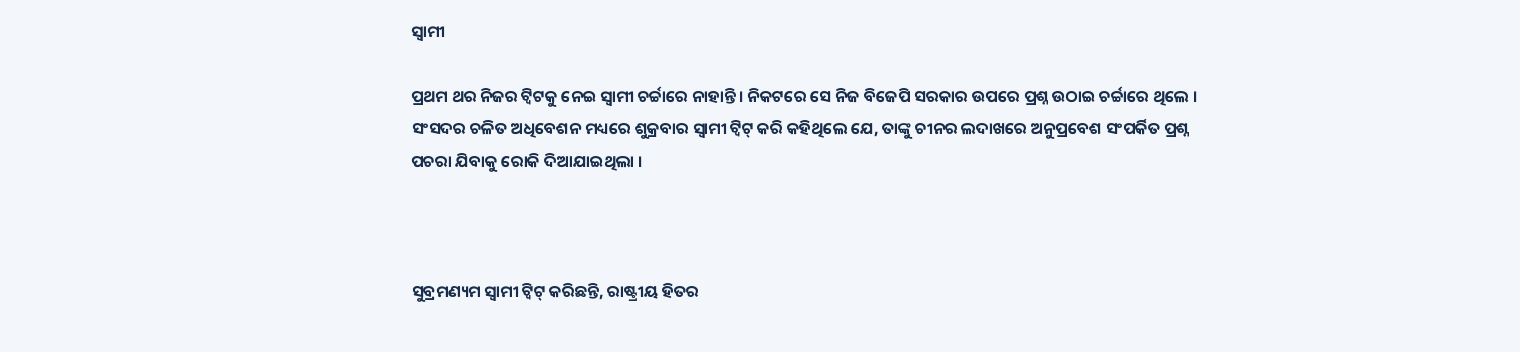ସ୍ୱାମୀ

ପ୍ରଥମ ଥର ନିଜର ଟ୍ୱିଟକୁ ନେଇ ସ୍ୱାମୀ ଚର୍ଚ୍ଚାରେ ନାହାନ୍ତି । ନିକଟରେ ସେ ନିଜ ବିଜେପି ସରକାର ଉପରେ ପ୍ରଶ୍ନ ଉଠାଇ ଚର୍ଚ୍ଚାରେ ଥିଲେ । ସଂସଦର ଚଳିତ ଅଧିବେଶନ ମଧ୍ୟରେ ଶୁକ୍ରବାର ସ୍ୱାମୀ ଟ୍ୱିଟ୍ କରି କହିଥିଲେ ଯେ, ତାଙ୍କୁ ଚୀନର ଲଦାଖରେ ଅନୁପ୍ରବେଶ ସଂପର୍କିତ ପ୍ରଶ୍ନ ପଚରା ଯିବାକୁ ରୋକି ଦିଆଯାଇଥିଲା ।



ସୁବ୍ରମଣ୍ୟମ ସ୍ୱାମୀ ଟ୍ୱିଟ୍ କରିଛନ୍ତି, ରାଷ୍ଟ୍ରୀୟ ହିତର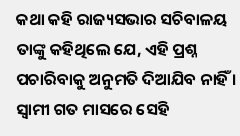କଥା କହି ରାଜ୍ୟସଭାର ସଚିବାଳୟ ତାଙ୍କୁ କହିଥିଲେ ଯେ, ଏହି ପ୍ରଶ୍ନ ପଚାରିବାକୁ ଅନୁମତି ଦିଆଯିବ ନାହିଁ । ସ୍ୱାମୀ ଗତ ମାସରେ ସେହି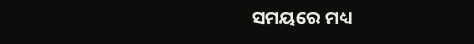ସମୟରେ ମଧ୍ୟ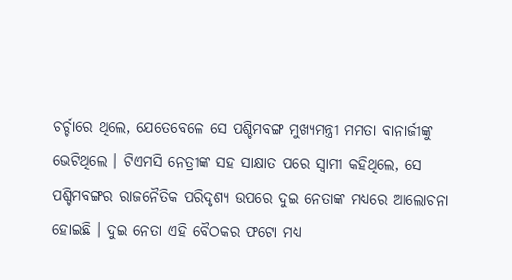ଚର୍ଚ୍ଚାରେ ଥିଲେ, ଯେତେବେଳେ ସେ ପଶ୍ଚିମବଙ୍ଗ ମୁଖ୍ୟମନ୍ତ୍ରୀ ମମତା ବାନାର୍ଜୀଙ୍କୁ ଭେଟିଥିଲେ । ଟିଏମସି ନେତ୍ରୀଙ୍କ ସହ ସାକ୍ଷାତ ପରେ ସ୍ୱାମୀ କହିଥିଲେ, ସେ ପଶ୍ଚିମବଙ୍ଗର ରାଜନୈତିକ ପରିଦୃଶ୍ୟ ଉପରେ ଦୁଇ ନେତାଙ୍କ ମଧ୍ୟରେ ଆଲୋଚନା ହୋଇଛି । ଦୁଇ ନେତା ଏହି ବୈଠକର ଫଟୋ ମଧ୍ୟ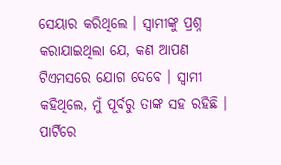ସେୟାର କରିଥିଲେ । ସ୍ୱାମୀଙ୍କୁ ପ୍ରଶ୍ନ କରାଯାଇଥିଲା ଯେ, କଣ ଆପଣ ଟିଏମସରେ ଯୋଗ ଦେବେ । ସ୍ୱାମୀ କହିଥିଲେ, ମୁଁ ପୂର୍ବରୁ ତାଙ୍କ ସହ ରହିଛି । ପାର୍ଟିରେ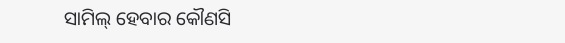ସାମିଲ୍ ହେବାର କୌଣସି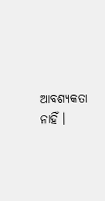ଆବଶ୍ୟକତା ନାହିଁ ।